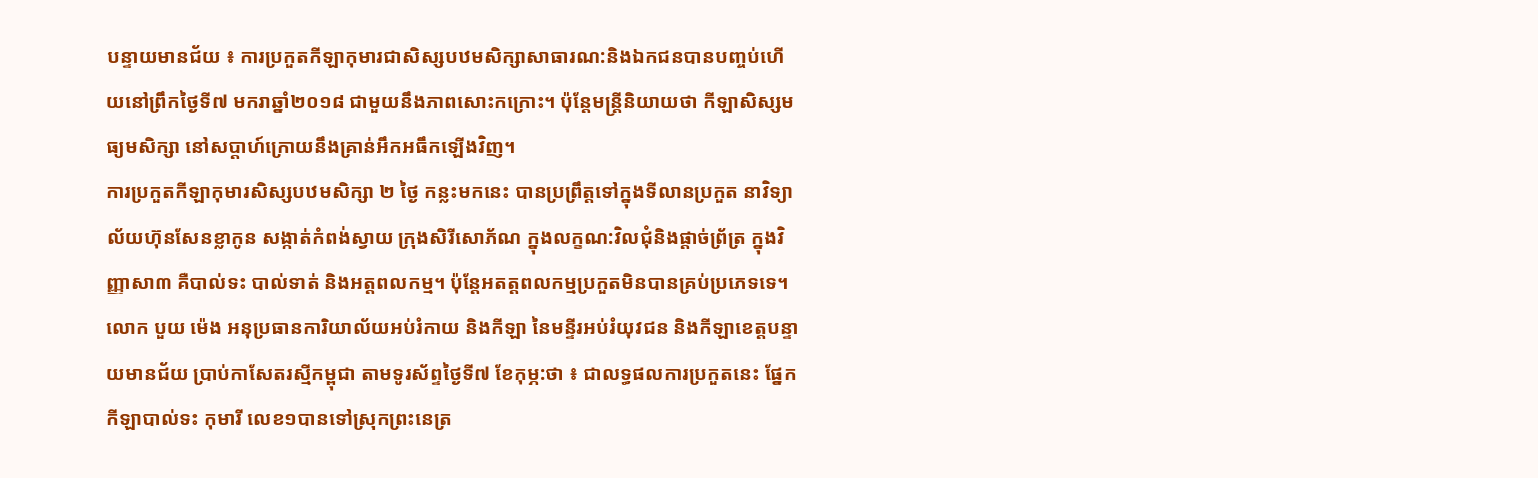បន្ទាយមានជ័យ ៖ ការប្រកួតកីឡាកុមារជាសិស្សបឋមសិក្សាសាធារណ:និងឯកជនបានបញ្ចប់ហើយនៅព្រឹកថ្ងៃទី៧ មករាឆ្នាំ២០១៨ ជាមួយនឹងភាពសោះកក្រោះ។ ប៉ុន្តែមន្ត្រីនិយាយថា កីឡាសិស្សមធ្យមសិក្សា នៅសប្តាហ៍ក្រោយនឹងគ្រាន់អឹកអធឹកឡើងវិញ។
ការប្រកួតកីឡាកុមារសិស្សបឋមសិក្សា ២ ថ្ងៃ កន្លះមកនេះ បានប្រព្រឹត្តទៅក្នុងទីលានប្រកួត នាវិទ្យាល័យហ៊ុនសែនខ្លាកូន សង្កាត់កំពង់ស្វាយ ក្រុងសិរីសោភ័ណ ក្នុងលក្ខណ:វិលជុំនិងផ្តាច់ព្រ័ត្រ ក្នុងវិញ្ញាសា៣ គឺបាល់ទះ បាល់ទាត់ និងអត្តពលកម្ម។ ប៉ុន្តែអតត្តពលកម្មប្រកួតមិនបានគ្រប់ប្រភេទទេ។
លោក បួយ ម៉េង អនុប្រធានការិយាល័យអប់រំកាយ និងកីឡា នៃមន្ទីរអប់រំយុវជន និងកីឡាខេត្តបន្ទាយមានជ័យ ប្រាប់កាសែតរស្មីកម្ពុជា តាមទូរស័ព្ទថ្ងៃទី៧ ខែកុម្ភ:ថា ៖ ជាលទ្ធផលការប្រកួតនេះ ផ្នែកកីឡាបាល់ទះ កុមារី លេខ១បានទៅស្រុកព្រះនេត្រ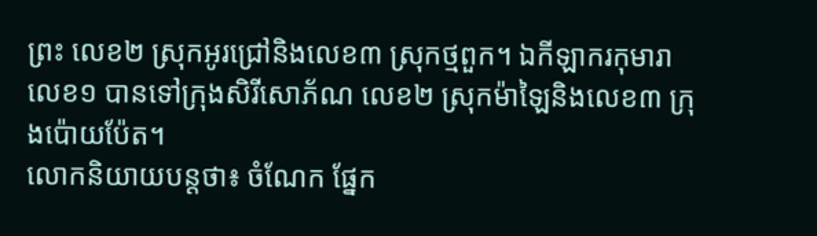ព្រះ លេខ២ ស្រុកអូរជ្រៅនិងលេខ៣ ស្រុកថ្មពួក។ ឯកីឡាករកុមារា លេខ១ បានទៅក្រុងសិរីសោភ័ណ លេខ២ ស្រុកម៉ាឡៃនិងលេខ៣ ក្រុងប៉ោយប៉ែត។
លោកនិយាយបន្តថា៖ ចំណែក ផ្នែក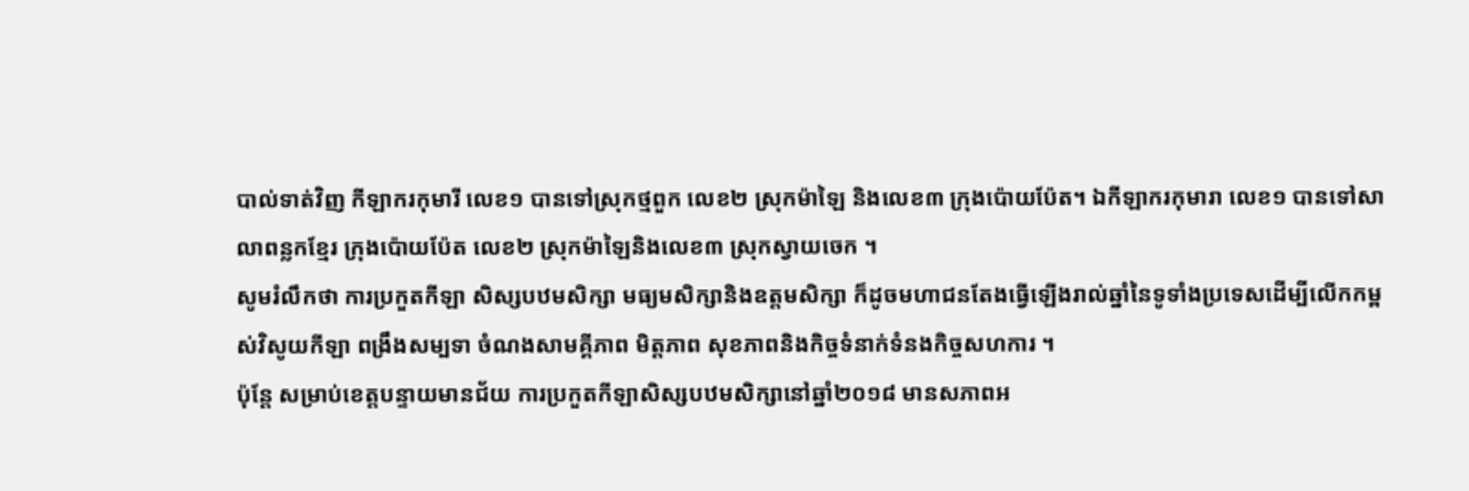បាល់ទាត់វិញ កីឡាករកុមារី លេខ១ បានទៅស្រុកថ្មពួក លេខ២ ស្រុកម៉ាឡៃ និងលេខ៣ ក្រុងប៉ោយប៉ែត។ ឯកីឡាករកុមារា លេខ១ បានទៅសាលាពន្លកខ្មែរ ក្រុងប៉ោយប៉ែត លេខ២ ស្រុកម៉ាឡៃនិងលេខ៣ ស្រុកស្វាយចេក ។
សូមរំលឹកថា ការប្រកួតកីឡា សិស្សបឋមសិក្សា មធ្យមសិក្សានិងឧត្តមសិក្សា ក៏ដូចមហាជនតែងធ្វើឡើងរាល់ឆ្នាំនៃទូទាំងប្រទេសដើម្បីលើកកម្ពស់វិសូយកីឡា ពង្រឹងសម្បទា ចំណងសាមគ្គីភាព មិត្តភាព សុខភាពនិងកិច្ចទំនាក់ទំនងកិច្ចសហការ ។
ប៉ុន្តែ សម្រាប់ខេត្តបន្ទាយមានជ័យ ការប្រកួតកីឡាសិស្សបឋមសិក្សានៅឆ្នាំ២០១៨ មានសភាពអ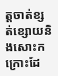ត្តចាត់ខ្សត់ខ្សោយនិងសោះកក្រោះដែ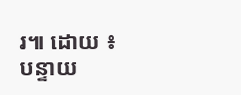រ៕ ដោយ ៖ បន្ទាយ